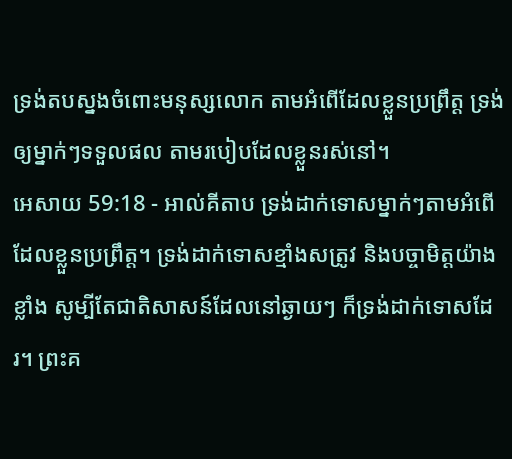ទ្រង់តបស្នងចំពោះមនុស្សលោក តាមអំពើដែលខ្លួនប្រព្រឹត្ត ទ្រង់ឲ្យម្នាក់ៗទទួលផល តាមរបៀបដែលខ្លួនរស់នៅ។
អេសាយ 59:18 - អាល់គីតាប ទ្រង់ដាក់ទោសម្នាក់ៗតាមអំពើ ដែលខ្លួនប្រព្រឹត្ត។ ទ្រង់ដាក់ទោសខ្មាំងសត្រូវ និងបច្ចាមិត្តយ៉ាងខ្លាំង សូម្បីតែជាតិសាសន៍ដែលនៅឆ្ងាយៗ ក៏ទ្រង់ដាក់ទោសដែរ។ ព្រះគ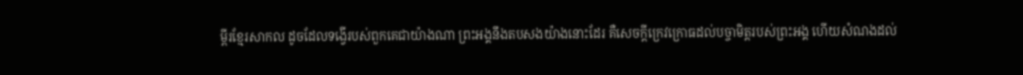ម្ពីរខ្មែរសាកល ដូចដែលទង្វើរបស់ពួកគេជាយ៉ាងណា ព្រះអង្គនឹងតបសងយ៉ាងនោះដែរ គឺសេចក្ដីក្រេវក្រោធដល់បច្ចាមិត្តរបស់ព្រះអង្គ ហើយសំណងដល់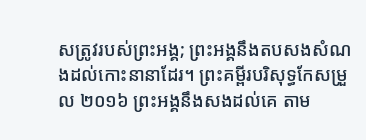សត្រូវរបស់ព្រះអង្គ; ព្រះអង្គនឹងតបសងសំណងដល់កោះនានាដែរ។ ព្រះគម្ពីរបរិសុទ្ធកែសម្រួល ២០១៦ ព្រះអង្គនឹងសងដល់គេ តាម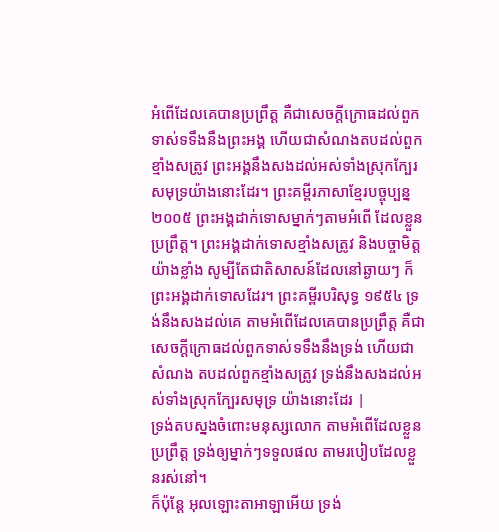អំពើដែលគេបានប្រព្រឹត្ត គឺជាសេចក្ដីក្រោធដល់ពួកទាស់ទទឹងនឹងព្រះអង្គ ហើយជាសំណងតបដល់ពួកខ្មាំងសត្រូវ ព្រះអង្គនឹងសងដល់អស់ទាំងស្រុកក្បែរសមុទ្រយ៉ាងនោះដែរ។ ព្រះគម្ពីរភាសាខ្មែរបច្ចុប្បន្ន ២០០៥ ព្រះអង្គដាក់ទោសម្នាក់ៗតាមអំពើ ដែលខ្លួនប្រព្រឹត្ត។ ព្រះអង្គដាក់ទោសខ្មាំងសត្រូវ និងបច្ចាមិត្តយ៉ាងខ្លាំង សូម្បីតែជាតិសាសន៍ដែលនៅឆ្ងាយៗ ក៏ព្រះអង្គដាក់ទោសដែរ។ ព្រះគម្ពីរបរិសុទ្ធ ១៩៥៤ ទ្រង់នឹងសងដល់គេ តាមអំពើដែលគេបានប្រព្រឹត្ត គឺជាសេចក្ដីក្រោធដល់ពួកទាស់ទទឹងនឹងទ្រង់ ហើយជាសំណង តបដល់ពួកខ្មាំងសត្រូវ ទ្រង់នឹងសងដល់អស់ទាំងស្រុកក្បែរសមុទ្រ យ៉ាងនោះដែរ |
ទ្រង់តបស្នងចំពោះមនុស្សលោក តាមអំពើដែលខ្លួនប្រព្រឹត្ត ទ្រង់ឲ្យម្នាក់ៗទទួលផល តាមរបៀបដែលខ្លួនរស់នៅ។
ក៏ប៉ុន្តែ អុលឡោះតាអាឡាអើយ ទ្រង់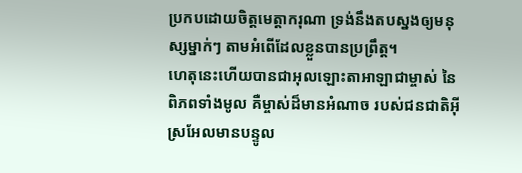ប្រកបដោយចិត្តមេត្តាករុណា ទ្រង់នឹងតបស្នងឲ្យមនុស្សម្នាក់ៗ តាមអំពើដែលខ្លួនបានប្រព្រឹត្ត។
ហេតុនេះហើយបានជាអុលឡោះតាអាឡាជាម្ចាស់ នៃពិភពទាំងមូល គឺម្ចាស់ដ៏មានអំណាច របស់ជនជាតិអ៊ីស្រអែលមានបន្ទូល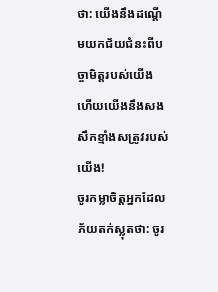ថា: យើងនឹងដណ្ដើមយកជ័យជំនះពីបច្ចាមិត្តរបស់យើង ហើយយើងនឹងសងសឹកខ្មាំងសត្រូវរបស់យើង!
ចូរកម្លាចិត្តអ្នកដែលភ័យតក់ស្លុតថា: ចូរ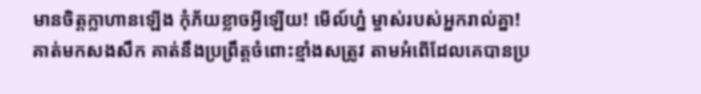មានចិត្តក្លាហានឡើង កុំភ័យខ្លាចអ្វីឡើយ! មើល៍ហ្ន៎ ម្ចាស់របស់អ្នករាល់គ្នា! គាត់មកសងសឹក គាត់នឹងប្រព្រឹត្តចំពោះខ្មាំងសត្រូវ តាមអំពើដែលគេបានប្រ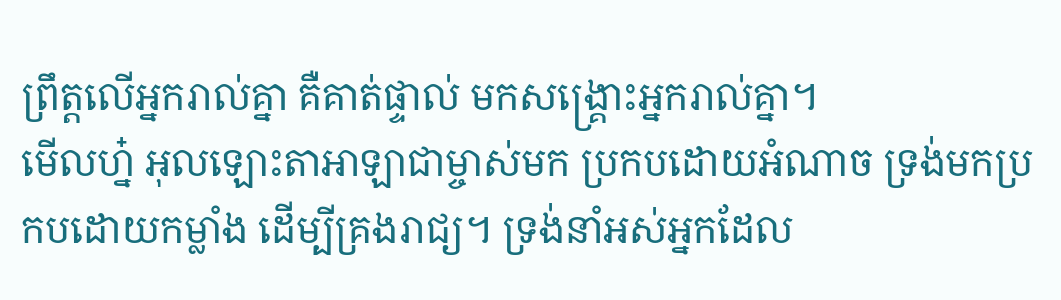ព្រឹត្តលើអ្នករាល់គ្នា គឺគាត់ផ្ទាល់ មកសង្គ្រោះអ្នករាល់គ្នា។
មើលហ្ន៎ អុលឡោះតាអាឡាជាម្ចាស់មក ប្រកបដោយអំណាច ទ្រង់មកប្រកបដោយកម្លាំង ដើម្បីគ្រងរាជ្យ។ ទ្រង់នាំអស់អ្នកដែល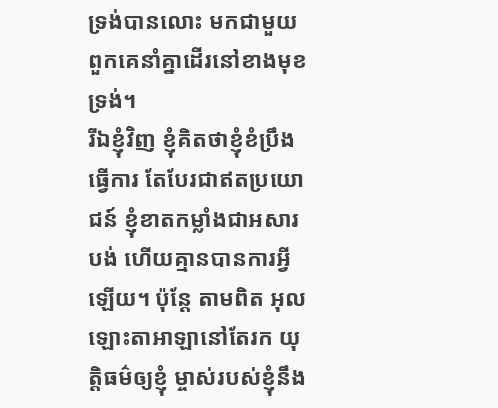ទ្រង់បានលោះ មកជាមួយ ពួកគេនាំគ្នាដើរនៅខាងមុខទ្រង់។
រីឯខ្ញុំវិញ ខ្ញុំគិតថាខ្ញុំខំប្រឹងធ្វើការ តែបែរជាឥតប្រយោជន៍ ខ្ញុំខាតកម្លាំងជាអសារបង់ ហើយគ្មានបានការអ្វីឡើយ។ ប៉ុន្តែ តាមពិត អុលឡោះតាអាឡានៅតែរក យុត្តិធម៌ឲ្យខ្ញុំ ម្ចាស់របស់ខ្ញុំនឹង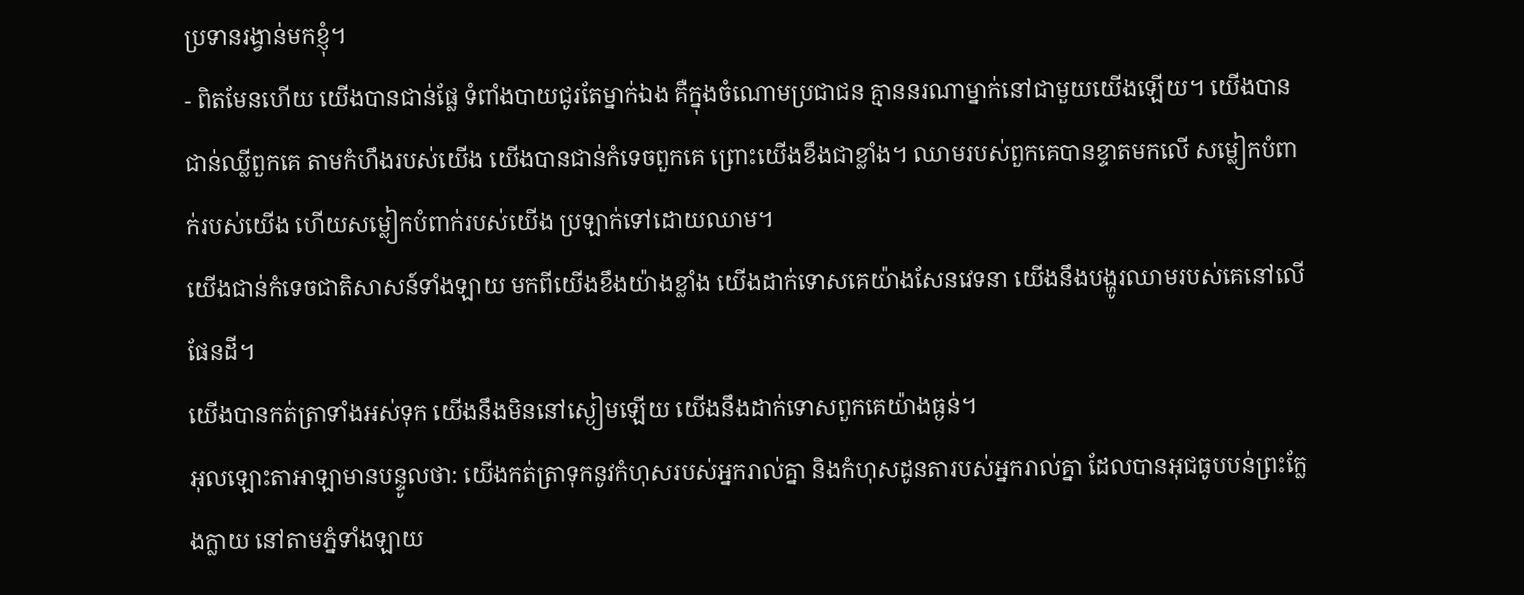ប្រទានរង្វាន់មកខ្ញុំ។
- ពិតមែនហើយ យើងបានជាន់ផ្លែ ទំពាំងបាយជូរតែម្នាក់ឯង គឺក្នុងចំណោមប្រជាជន គ្មាននរណាម្នាក់នៅជាមួយយើងឡើយ។ យើងបានជាន់ឈ្លីពួកគេ តាមកំហឹងរបស់យើង យើងបានជាន់កំទេចពួកគេ ព្រោះយើងខឹងជាខ្លាំង។ ឈាមរបស់ពួកគេបានខ្ទាតមកលើ សម្លៀកបំពាក់របស់យើង ហើយសម្លៀកបំពាក់របស់យើង ប្រឡាក់ទៅដោយឈាម។
យើងជាន់កំទេចជាតិសាសន៍ទាំងឡាយ មកពីយើងខឹងយ៉ាងខ្លាំង យើងដាក់ទោសគេយ៉ាងសែនវេទនា យើងនឹងបង្ហូរឈាមរបស់គេនៅលើផែនដី។
យើងបានកត់ត្រាទាំងអស់ទុក យើងនឹងមិននៅស្ងៀមឡើយ យើងនឹងដាក់ទោសពួកគេយ៉ាងធ្ងន់។
អុលឡោះតាអាឡាមានបន្ទូលថា: យើងកត់ត្រាទុកនូវកំហុសរបស់អ្នករាល់គ្នា និងកំហុសដូនតារបស់អ្នករាល់គ្នា ដែលបានអុជធូបបន់ព្រះក្លែងក្លាយ នៅតាមភ្នំទាំងឡាយ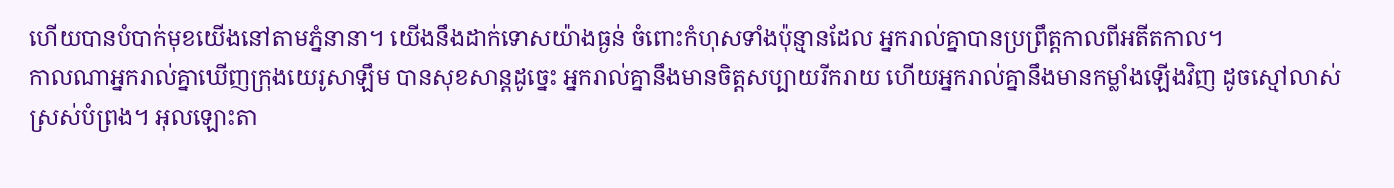ហើយបានបំបាក់មុខយើងនៅតាមភ្នំនានា។ យើងនឹងដាក់ទោសយ៉ាងធ្ងន់ ចំពោះកំហុសទាំងប៉ុន្មានដែល អ្នករាល់គ្នាបានប្រព្រឹត្តកាលពីអតីតកាល។
កាលណាអ្នករាល់គ្នាឃើញក្រុងយេរូសាឡឹម បានសុខសាន្តដូច្នេះ អ្នករាល់គ្នានឹងមានចិត្តសប្បាយរីករាយ ហើយអ្នករាល់គ្នានឹងមានកម្លាំងឡើងវិញ ដូចស្មៅលាស់ស្រស់បំព្រង។ អុលឡោះតា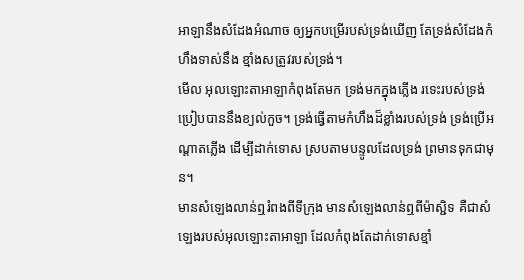អាឡានឹងសំដែងអំណាច ឲ្យអ្នកបម្រើរបស់ទ្រង់ឃើញ តែទ្រង់សំដែងកំហឹងទាស់នឹង ខ្មាំងសត្រូវរបស់ទ្រង់។
មើល អុលឡោះតាអាឡាកំពុងតែមក ទ្រង់មកក្នុងភ្លើង រទេះរបស់ទ្រង់ប្រៀបបាននឹងខ្យល់កួច។ ទ្រង់ធ្វើតាមកំហឹងដ៏ខ្លាំងរបស់ទ្រង់ ទ្រង់ប្រើអណ្ដាតភ្លើង ដើម្បីដាក់ទោស ស្របតាមបន្ទូលដែលទ្រង់ ព្រមានទុកជាមុន។
មានសំឡេងលាន់ឮរំពងពីទីក្រុង មានសំឡេងលាន់ឮពីម៉ាស្ជិទ គឺជាសំឡេងរបស់អុលឡោះតាអាឡា ដែលកំពុងតែដាក់ទោសខ្មាំ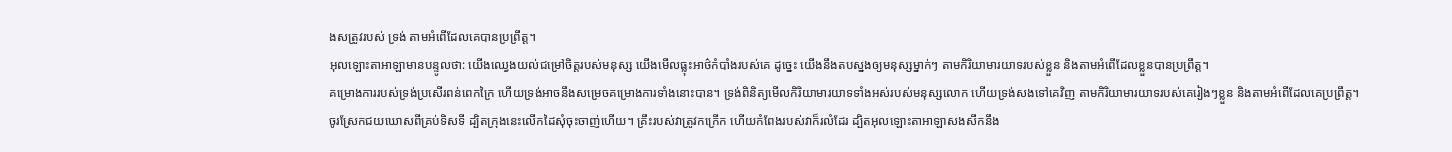ងសត្រូវរបស់ ទ្រង់ តាមអំពើដែលគេបានប្រព្រឹត្ត។
អុលឡោះតាអាឡាមានបន្ទូលថា: យើងឈ្វេងយល់ជម្រៅចិត្តរបស់មនុស្ស យើងមើលធ្លុះអាថ៌កំបាំងរបស់គេ ដូច្នេះ យើងនឹងតបស្នងឲ្យមនុស្សម្នាក់ៗ តាមកិរិយាមារយាទរបស់ខ្លួន និងតាមអំពើដែលខ្លួនបានប្រព្រឹត្ត។
គម្រោងការរបស់ទ្រង់ប្រសើរពន់ពេកក្រៃ ហើយទ្រង់អាចនឹងសម្រេចគម្រោងការទាំងនោះបាន។ ទ្រង់ពិនិត្យមើលកិរិយាមារយាទទាំងអស់របស់មនុស្សលោក ហើយទ្រង់សងទៅគេវិញ តាមកិរិយាមារយាទរបស់គេរៀងៗខ្លួន និងតាមអំពើដែលគេប្រព្រឹត្ត។
ចូរស្រែកជយឃោសពីគ្រប់ទិសទី ដ្បិតក្រុងនេះលើកដៃសុំចុះចាញ់ហើយ។ គ្រឹះរបស់វាត្រូវកក្រើក ហើយកំពែងរបស់វាក៏រលំដែរ ដ្បិតអុលឡោះតាអាឡាសងសឹកនឹង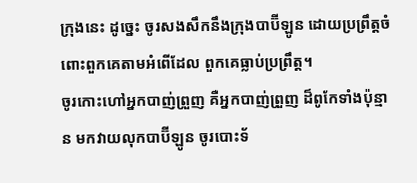ក្រុងនេះ ដូច្នេះ ចូរសងសឹកនឹងក្រុងបាប៊ីឡូន ដោយប្រព្រឹត្តចំពោះពួកគេតាមអំពើដែល ពួកគេធ្លាប់ប្រព្រឹត្ត។
ចូរកោះហៅអ្នកបាញ់ព្រួញ គឺអ្នកបាញ់ព្រួញ ដ៏ពូកែទាំងប៉ុន្មាន មកវាយលុកបាប៊ីឡូន ចូរបោះទ័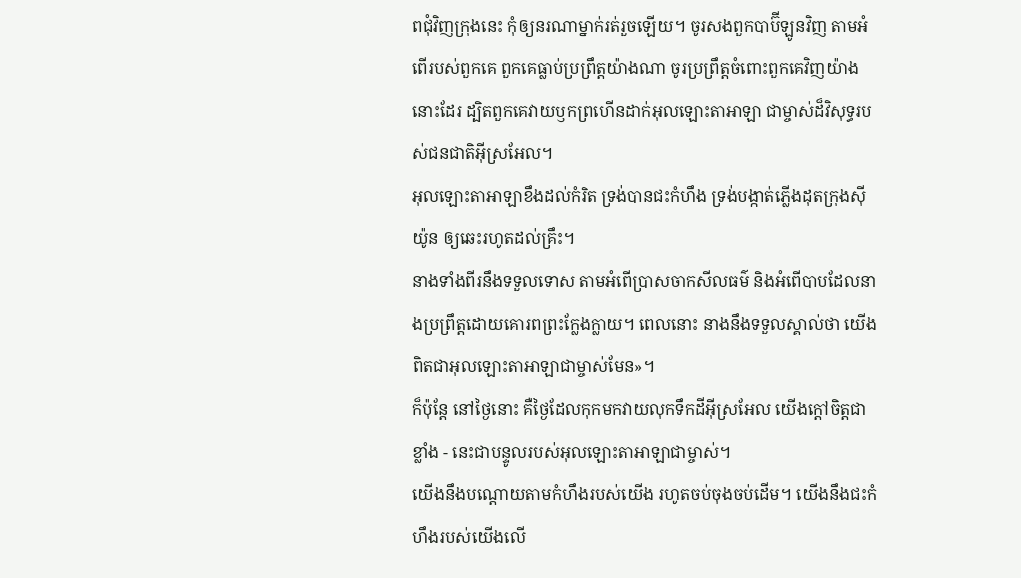ពជុំវិញក្រុងនេះ កុំឲ្យនរណាម្នាក់រត់រួចឡើយ។ ចូរសងពួកបាប៊ីឡូនវិញ តាមអំពើរបស់ពួកគេ ពួកគេធ្លាប់ប្រព្រឹត្តយ៉ាងណា ចូរប្រព្រឹត្តចំពោះពួកគេវិញយ៉ាងនោះដែរ ដ្បិតពួកគេវាយឫកព្រហើនដាក់អុលឡោះតាអាឡា ជាម្ចាស់ដ៏វិសុទ្ធរបស់ជនជាតិអ៊ីស្រអែល។
អុលឡោះតាអាឡាខឹងដល់កំរិត ទ្រង់បានជះកំហឹង ទ្រង់បង្កាត់ភ្លើងដុតក្រុងស៊ីយ៉ូន ឲ្យឆេះរហូតដល់គ្រឹះ។
នាងទាំងពីរនឹងទទួលទោស តាមអំពើប្រាសចាកសីលធម៌ និងអំពើបាបដែលនាងប្រព្រឹត្តដោយគោរពព្រះក្លែងក្លាយ។ ពេលនោះ នាងនឹងទទួលស្គាល់ថា យើងពិតជាអុលឡោះតាអាឡាជាម្ចាស់មែន»។
ក៏ប៉ុន្តែ នៅថ្ងៃនោះ គឺថ្ងៃដែលកុកមកវាយលុកទឹកដីអ៊ីស្រអែល យើងក្ដៅចិត្តជាខ្លាំង - នេះជាបន្ទូលរបស់អុលឡោះតាអាឡាជាម្ចាស់។
យើងនឹងបណ្ដោយតាមកំហឹងរបស់យើង រហូតចប់ចុងចប់ដើម។ យើងនឹងជះកំហឹងរបស់យើងលើ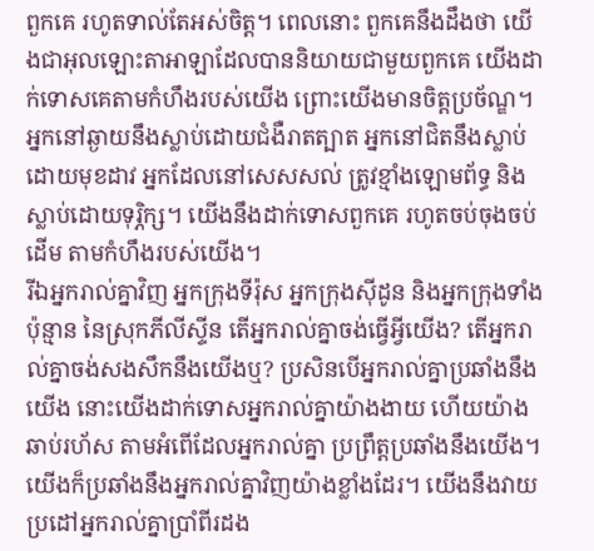ពួកគេ រហូតទាល់តែអស់ចិត្ត។ ពេលនោះ ពួកគេនឹងដឹងថា យើងជាអុលឡោះតាអាឡាដែលបាននិយាយជាមួយពួកគេ យើងដាក់ទោសគេតាមកំហឹងរបស់យើង ព្រោះយើងមានចិត្តប្រច័ណ្ឌ។
អ្នកនៅឆ្ងាយនឹងស្លាប់ដោយជំងឺរាតត្បាត អ្នកនៅជិតនឹងស្លាប់ដោយមុខដាវ អ្នកដែលនៅសេសសល់ ត្រូវខ្មាំងឡោមព័ទ្ធ និងស្លាប់ដោយទុរ្ភិក្ស។ យើងនឹងដាក់ទោសពួកគេ រហូតចប់ចុងចប់ដើម តាមកំហឹងរបស់យើង។
រីឯអ្នករាល់គ្នាវិញ អ្នកក្រុងទីរ៉ុស អ្នកក្រុងស៊ីដូន និងអ្នកក្រុងទាំងប៉ុន្មាន នៃស្រុកភីលីស្ទីន តើអ្នករាល់គ្នាចង់ធ្វើអ្វីយើង? តើអ្នករាល់គ្នាចង់សងសឹកនឹងយើងឬ? ប្រសិនបើអ្នករាល់គ្នាប្រឆាំងនឹងយើង នោះយើងដាក់ទោសអ្នករាល់គ្នាយ៉ាងងាយ ហើយយ៉ាងឆាប់រហ័ស តាមអំពើដែលអ្នករាល់គ្នា ប្រព្រឹត្តប្រឆាំងនឹងយើង។
យើងក៏ប្រឆាំងនឹងអ្នករាល់គ្នាវិញយ៉ាងខ្លាំងដែរ។ យើងនឹងវាយប្រដៅអ្នករាល់គ្នាប្រាំពីរដង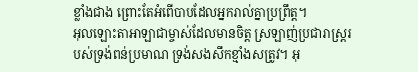ខ្លាំងជាង ព្រោះតែអំពើបាបដែលអ្នករាល់គ្នាប្រព្រឹត្ត។
អុលឡោះតាអាឡាជាម្ចាស់ដែលមានចិត្ត ស្រឡាញ់ប្រជារាស្ត្ររបស់ទ្រង់ពន់ប្រមាណ ទ្រង់សងសឹកខ្មាំងសត្រូវ។ អុ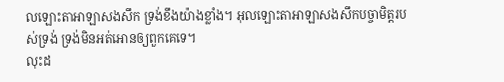លឡោះតាអាឡាសងសឹក ទ្រង់ខឹងយ៉ាងខ្លាំង។ អុលឡោះតាអាឡាសងសឹកបច្ចាមិត្តរបស់ទ្រង់ ទ្រង់មិនអត់អោនឲ្យពួកគេទេ។
លុះដ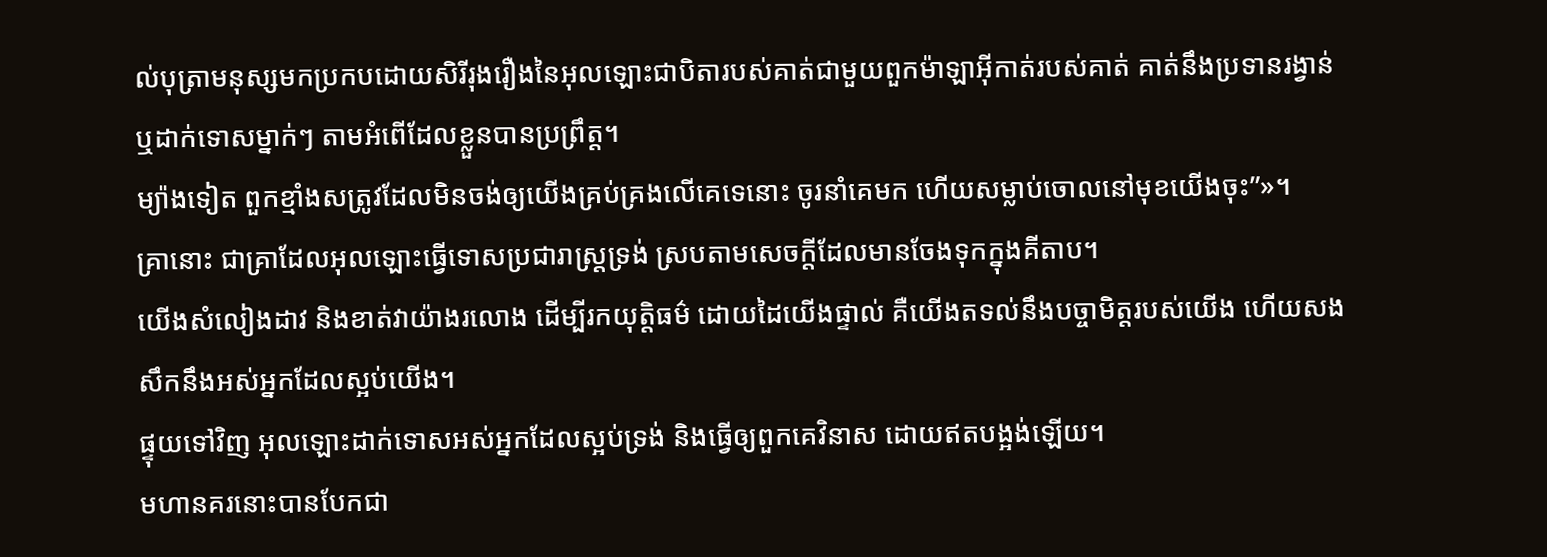ល់បុត្រាមនុស្សមកប្រកបដោយសិរីរុងរឿងនៃអុលឡោះជាបិតារបស់គាត់ជាមួយពួកម៉ាឡាអ៊ីកាត់របស់គាត់ គាត់នឹងប្រទានរង្វាន់ ឬដាក់ទោសម្នាក់ៗ តាមអំពើដែលខ្លួនបានប្រព្រឹត្ដ។
ម្យ៉ាងទៀត ពួកខ្មាំងសត្រូវដែលមិនចង់ឲ្យយើងគ្រប់គ្រងលើគេទេនោះ ចូរនាំគេមក ហើយសម្លាប់ចោលនៅមុខយើងចុះ”»។
គ្រានោះ ជាគ្រាដែលអុលឡោះធ្វើទោសប្រជារាស្ដ្រទ្រង់ ស្របតាមសេចក្ដីដែលមានចែងទុកក្នុងគីតាប។
យើងសំលៀងដាវ និងខាត់វាយ៉ាងរលោង ដើម្បីរកយុត្តិធម៌ ដោយដៃយើងផ្ទាល់ គឺយើងតទល់នឹងបច្ចាមិត្តរបស់យើង ហើយសងសឹកនឹងអស់អ្នកដែលស្អប់យើង។
ផ្ទុយទៅវិញ អុលឡោះដាក់ទោសអស់អ្នកដែលស្អប់ទ្រង់ និងធ្វើឲ្យពួកគេវិនាស ដោយឥតបង្អង់ឡើយ។
មហានគរនោះបានបែកជា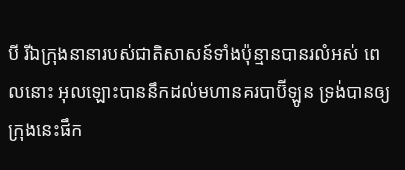បី រីឯក្រុងនានារបស់ជាតិសាសន៍ទាំងប៉ុន្មានបានរលំអស់ ពេលនោះ អុលឡោះបាននឹកដល់មហានគរបាប៊ីឡូន ទ្រង់បានឲ្យក្រុងនេះផឹក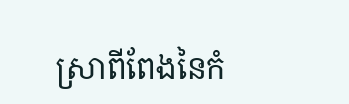ស្រាពីពែងនៃកំ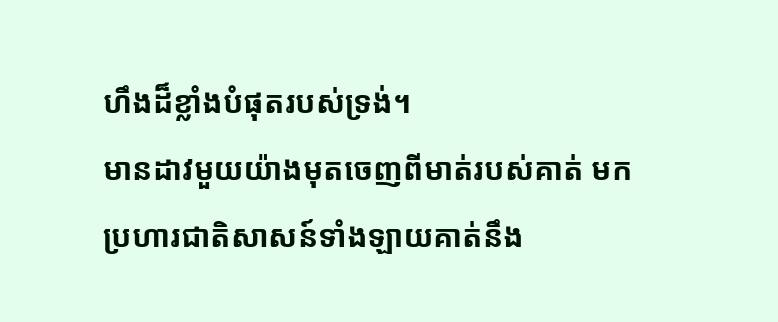ហឹងដ៏ខ្លាំងបំផុតរបស់ទ្រង់។
មានដាវមួយយ៉ាងមុតចេញពីមាត់របស់គាត់ មកប្រហារជាតិសាសន៍ទាំងឡាយគាត់នឹង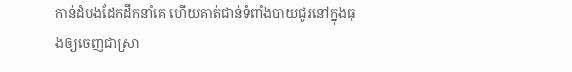កាន់ដំបងដែកដឹកនាំគេ ហើយគាត់ជាន់ទំពាំងបាយជូរនៅក្នុងធុងឲ្យចេញជាស្រា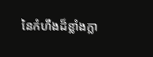នៃកំហឹងដ៏ខ្លាំងក្លា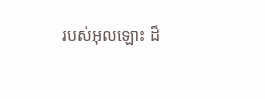របស់អុលឡោះ ដ៏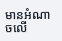មានអំណាចលើ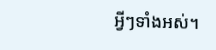អ្វីៗទាំងអស់។